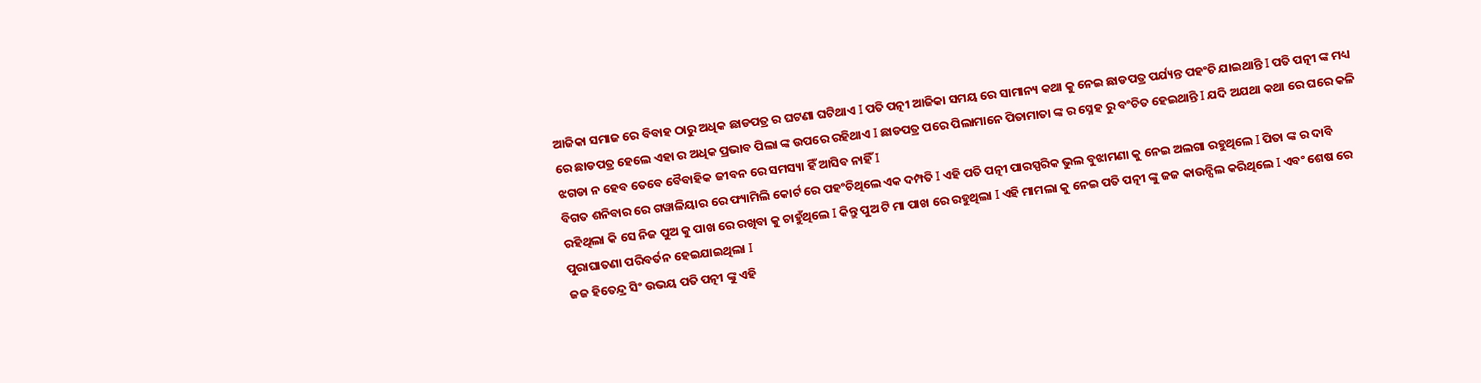ଆଜିକା ସମାଜ ରେ ବିବାହ ଠାରୁ ଅଧିକ ଛାଡପତ୍ର ର ଘଟଣା ଘଟିଥାଏ I ପତି ପତ୍ନୀ ଆଜିକା ସମୟ ରେ ସାମାନ୍ୟ କଥା କୁ ନେଇ ଛାଡପତ୍ର ପର୍ଯ୍ୟନ୍ତ ପହଂଚି ଯାଇଥାନ୍ତି I ପତି ପତ୍ନୀ ଙ୍କ ମଧ୍ୟ ରେ ଛାଡପତ୍ର ହେଲେ ଏହା ର ଅଧିକ ପ୍ରଭାବ ପିଲା ଙ୍କ ଉପରେ ରହିଥାଏ I ଛାଡପତ୍ର ପରେ ପିଲାମାନେ ପିତାମାତା ଙ୍କ ର ସ୍ନେହ ରୁ ବଂଚିତ ହେଇଥାନ୍ତି I ଯଦି ଅଯଥା କଥା ରେ ଘରେ କଳି ଝଗଡା ନ ହେବ ତେବେ ବୈବାହିକ ଜୀବନ ରେ ସମସ୍ୟା ହିଁ ଆସିବ ନାହିଁ I
ବିଗତ ଶନିବାର ରେ ଗୱାଳିୟାର ରେ ଫ୍ୟାମିଲି କୋର୍ଟ ରେ ପହଂଚିଥିଲେ ଏକ ଦମ୍ପତି I ଏହି ପତି ପତ୍ନୀ ପାରସ୍ପରିକ ଭୁଲ ବୁଝାମଣା କୁ ନେଇ ଅଲଗା ରହୁଥିଲେ I ପିତା ଙ୍କ ର ଦାବି ରହିଥିଲା କି ସେ ନିଜ ପୁଅ କୁ ପାଖ ରେ ରଖିବା କୁ ଚାହୁଁଥିଲେ I କିନ୍ତୁ ପୁଅ ଟି ମା ପାଖ ରେ ରହୁଥିଲା I ଏହି ମାମଲା କୁ ନେଇ ପତି ପତ୍ନୀ ଙ୍କୁ ଜଜ କାଉନ୍ସିଲ କରିଥିଲେ I ଏବଂ ଶେଷ ରେ ପୁରାଘାତଣା ପରିବର୍ତନ ହେଇଯାଇଥିଲା I
ଜଜ ହିତେନ୍ଦ୍ର ସିଂ ଉଭୟ ପତି ପତ୍ନୀ ଙ୍କୁ ଏହି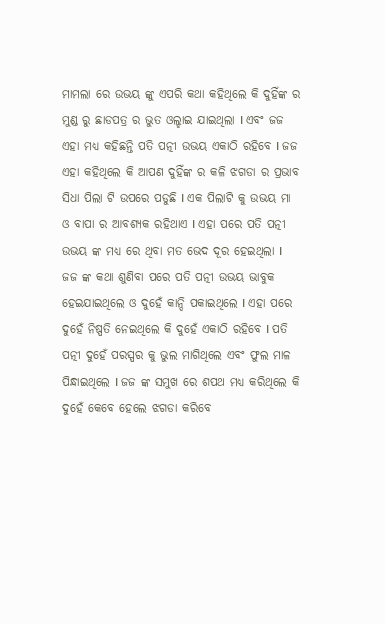ମାମଲା ରେ ଉଭୟ ଙ୍କୁ ଏପରି କଥା କହିଥିଲେ କି ଦୁହିଁଙ୍କ ର ମୁଣ୍ଡ ରୁ ଛାଡପତ୍ର ର ଭୁତ ଓଲ୍ହାଇ ଯାଇଥିଲା I ଏବଂ ଜଜ ଏହା ମଧ୍ୟ କହିଛନ୍ତି ପତି ପତ୍ନୀ ଉଭୟ ଏକାଠି ରହିବେ I ଜଜ ଏହା କହିଥିଲେ କି ଆପଣ ଦୁହିଁଙ୍କ ର କଳି ଝଗଡା ର ପ୍ରଭାବ ସିଧା ପିଲା ଟି ଉପରେ ପଡୁଛି I ଏକ ପିଲାଟି କୁ ଉଭୟ ମା ଓ ବାପା ର ଆବଶ୍ୟକ ରହିଥାଏ I ଏହା ପରେ ପତି ପତ୍ନୀ ଉଭୟ ଙ୍କ ମଧ୍ୟ ରେ ଥିବା ମତ ଭେଦ ଦୂର ହେଇଥିଲା I
ଜଜ ଙ୍କ କଥା ଶୁଣିବା ପରେ ପତି ପତ୍ନୀ ଉଭୟ ଭାବୁକ ହେଇଯାଇଥିଲେ ଓ ଦୁହେଁ କାନ୍ଦି ପକାଇଥିଲେ I ଏହା ପରେ ଦୁହେଁ ନିଷ୍ପତି ନେଇଥିଲେ କି ଦୁହେଁ ଏକାଠି ରହିବେ I ପତି ପତ୍ନୀ ଦୁହେଁ ପରସ୍ପର କୁ ଭୁଲ ମାଗିଥିଲେ ଏବଂ ଫୁଲ ମାଳ ପିନ୍ଧାଇଥିଲେ I ଜଜ ଙ୍କ ସମୁଖ ରେ ଶପଥ ମଧ୍ୟ କରିଥିଲେ କି ଦୁହେଁ କେବେ ହେଲେ ଝଗଡା କରିବେ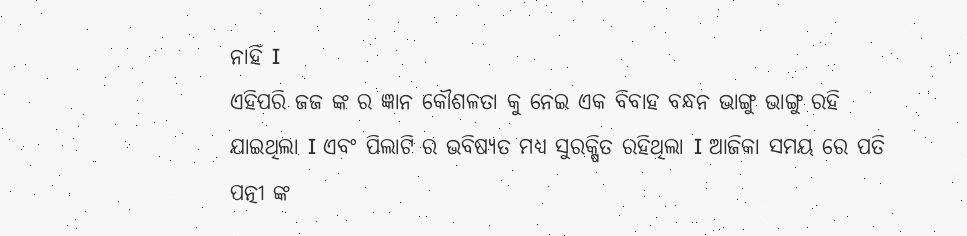ନାହିଁ I
ଏହିପରି ଜଜ ଙ୍କ ର ଜ୍ଞାନ କୌଶଳତା କୁ ନେଇ ଏକ ବିବାହ ବନ୍ଧନ ଭାଙ୍ଗୁ ଭାଙ୍ଗୁ ରହି ଯାଇଥିଲା I ଏବଂ ପିଲାଟି ର ଭବିଷ୍ୟତ ମଧ୍ୟ ସୁରକ୍ଷିତ ରହିଥିଲା I ଆଜିକା ସମୟ ରେ ପତି ପତ୍ନୀ ଙ୍କ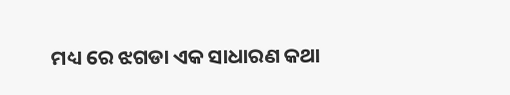ମଧ୍ୟ ରେ ଝଗଡା ଏକ ସାଧାରଣ କଥା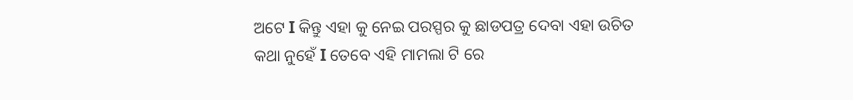ଅଟେ I କିନ୍ତୁ ଏହା କୁ ନେଇ ପରସ୍ପର କୁ ଛାଡପତ୍ର ଦେବା ଏହା ଉଚିତ କଥା ନୁହେଁ I ତେବେ ଏହି ମାମଲା ଟି ରେ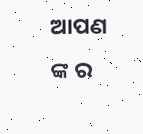ଆପଣ ଙ୍କ ର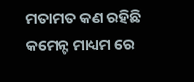ମତାମତ କଣ ରହିଛି କମେନ୍ଟ ମାଧ୍ୟମ ରେ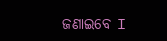ଜଣାଇବେ I